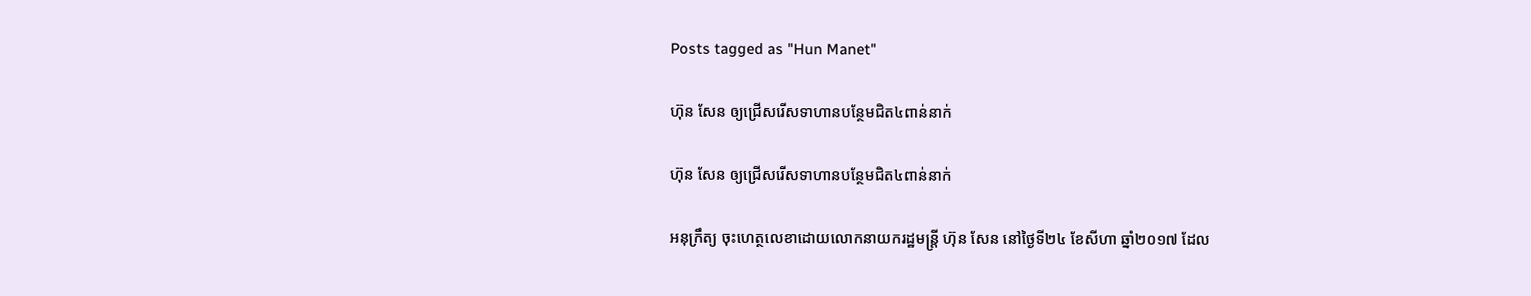Posts tagged as "Hun Manet"

ហ៊ុន សែន ឲ្យជ្រើសរើសទាហានបន្ថែមជិត៤ពាន់នាក់

ហ៊ុន សែន ឲ្យជ្រើសរើសទាហានបន្ថែមជិត៤ពាន់នាក់

អនុក្រឹត្យ ចុះហេត្ថលេខាដោយលោកនាយករដ្ឋមន្ត្រី ហ៊ុន សែន នៅថ្ងៃទី២៤ ខែសីហា ឆ្នាំ២០១៧ ដែល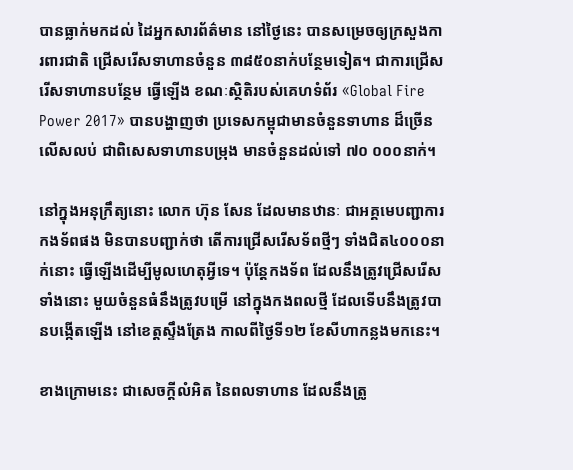បានធ្លាក់មកដល់ ដៃអ្នកសារព័ត៌មាន នៅថ្ងៃនេះ បានសម្រេចឲ្យក្រសួងការពារជាតិ ជ្រើសរើសទាហានចំនួន ៣៨៥០នាក់បន្ថែមទៀត។ ជាការជ្រើសរើសទាហានបន្ថែម ធ្វើឡើង ខណៈស្ថិតិរបស់គេហទំព័រ «Global Fire Power 2017» បានបង្ហាញថា ប្រទេសកម្ពុជាមានចំនួនទាហាន ដ៏ច្រើនលើសលប់ ជាពិសេសទាហានបម្រុង មានចំនួនដល់ទៅ ៧០ ០០០នាក់។

នៅក្នុងអនុក្រឹត្យនោះ លោក ហ៊ុន សែន ដែលមានឋានៈ ជាអគ្គមេបញ្ជាការកងទ័ពផង មិនបានបញ្ជាក់ថា តើការជ្រើសរើសទ័ពថ្មីៗ ទាំងជិត៤០០០នាក់នោះ ធ្វើឡើងដើម្បីមូលហេតុអ្វីទេ។ ប៉ុន្តែកងទ័ព ដែលនឹងត្រូវជ្រើសរើសទាំងនោះ មួយចំនួនធំនឹងត្រូវបម្រើ នៅក្នុងកងពលថ្មី ដែលទើបនឹងត្រូវបានបង្កើតឡើង នៅខេត្តស្ទឹងត្រែង កាលពីថ្ងៃទី១២ ខែសីហាកន្លងមកនេះ។

ខាងក្រោមនេះ ជាសេចក្ដីលំអិត នៃពលទាហាន ដែលនឹងត្រូ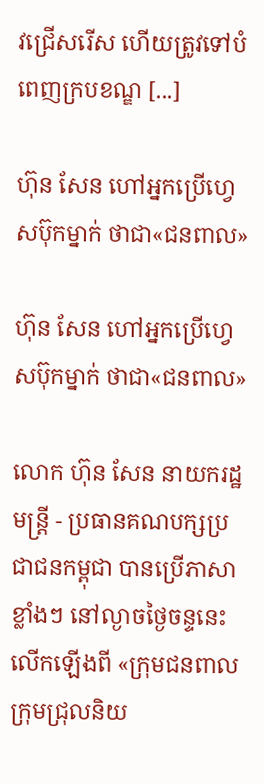វជ្រើសរើស ហើយត្រូវទៅបំពេញក្របខណ្ឌ [...]

ហ៊ុន សែន ហៅអ្នកប្រើហ្វេសប៊ុកម្នាក់ ថាជា«ជនពាល»

ហ៊ុន សែន ហៅអ្នកប្រើហ្វេសប៊ុកម្នាក់ ថាជា«ជនពាល»

លោក ហ៊ុន សែន នាយករដ្ឋមន្ត្រី - ប្រធានគណបក្សប្រជាជនកម្ពុជា បានប្រើភាសាខ្លាំងៗ នៅល្ងាចថ្ងៃចន្ទនេះ លើកឡើងពី «ក្រុមជនពាល ក្រុមជ្រុលនិយ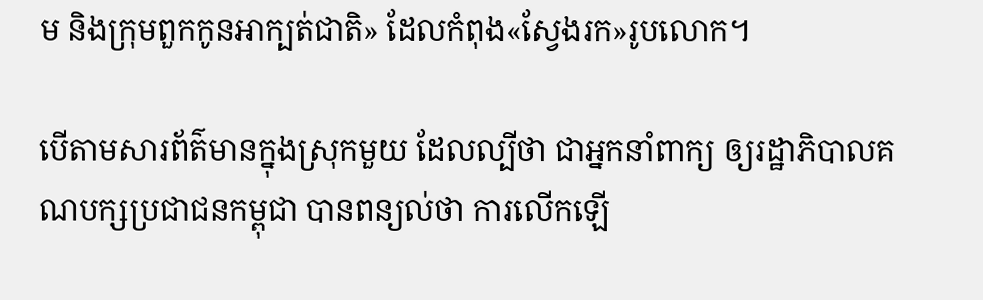ម និងក្រុមពួកកូនអាក្បត់ជាតិ» ដែលកំពុង«ស្វែងរក»រូបលោក។

បើតាមសារព័ត៌មានក្នុងស្រុកមួយ ដែលល្បីថា ជាអ្នកនាំពាក្យ ឲ្យរដ្ឋាភិបាលគណបក្សប្រជាជនកម្ពុជា បានពន្យល់ថា ការលើកឡើ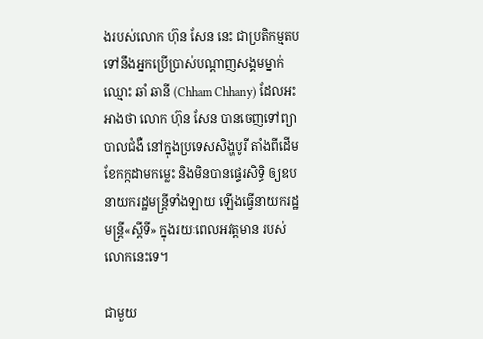ងរបស់លោក ហ៊ុន សែន នេះ ជាប្រតិកម្មតប ទៅនឹងអ្នកប្រើប្រាស់បណ្ដាញសង្គមម្នាក់ ឈ្មោះ ឆាំ ឆានី (Chham Chhany) ដែលអះអាងថា លោក ហ៊ុន សែន បានចេញទៅព្យាបាលជំងឺ នៅក្នុងប្រទេសសិង្ហបូរី តាំងពីដើមខែកក្កដាមកម្លេះ និងមិនបានផ្ទេរសិទ្ធិ ឲ្យឧបនាយករដ្ឋមន្ត្រីទាំងឡាយ ឡើងធ្វើនាយករដ្ឋមន្ត្រី«ស្ដីទី» ក្នុងរយៈពេលអវត្តមាន របស់លោកនេះទេ។

ជាមួយ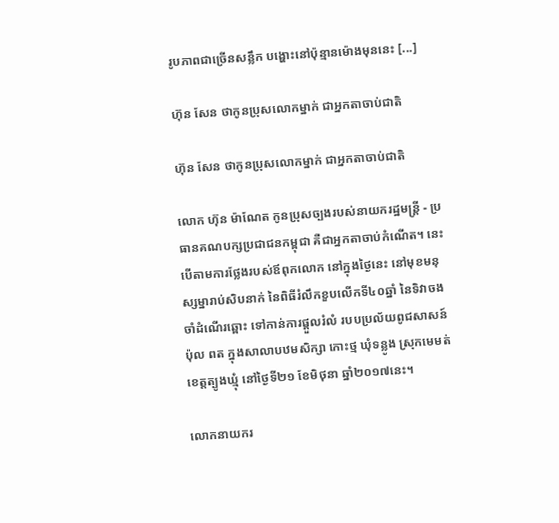រូបភាពជាច្រើនសន្លឹក បង្ហោះនៅប៉ុន្មានម៉ោងមុននេះ [...]

ហ៊ុន សែន ថាកូនប្រុសលោកម្នាក់ ជាអ្នកតាចាប់ជាតិ

ហ៊ុន សែន ថាកូនប្រុសលោកម្នាក់ ជាអ្នកតាចាប់ជាតិ

លោក ហ៊ុន ម៉ាណែត កូនប្រុសច្បងរបស់នាយករដ្ឋមន្ត្រី - ប្រធានគណបក្សប្រជាជនកម្ពុជា គឺជាអ្នកតាចាប់កំណើត។ នេះ បើតាមការថ្លែងរបស់ឪពុកលោក នៅក្នុងថ្ងៃនេះ នៅមុខមនុស្សម្នារាប់សិបនាក់ នៃពិធីរំលឹកខួបលើកទី៤០ឆ្នាំ នៃទិវាចងចាំដំណើរឆ្ពោះ ទៅកាន់ការផ្តួលរំលំ របបប្រល័យពូជសាសន៍ ប៉ុល ពត ក្នុងសាលាបឋមសិក្សា កោះថ្ម ឃុំទន្លូង ស្រុកមេមត់ ខេត្តត្បូងឃ្មុំ នៅថ្ងៃទី២១ ខែមិថុនា ឆ្នាំ២០១៧នេះ។

លោកនាយករ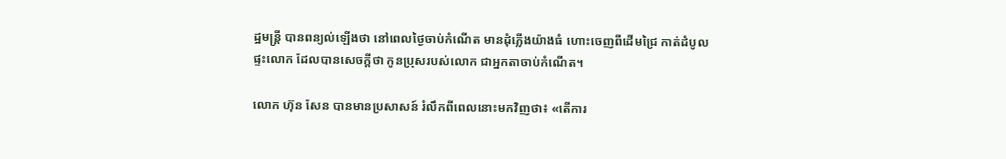ដ្ឋមន្ត្រី បានពន្យល់ឡើងថា នៅពេលថ្ងៃចាប់កំណើត មានដុំភ្លើងយ៉ាងធំ ហោះចេញពីដើមជ្រៃ កាត់ដំបូលផ្ទះលោក ដែលបានសេចក្ដីថា កូនប្រុសរបស់លោក ជាអ្នកតាចាប់កំណើត។

លោក ហ៊ុន សែន បានមានប្រសាសន៍ រំលឹកពីពេលនោះមកវិញថា៖ «តើការ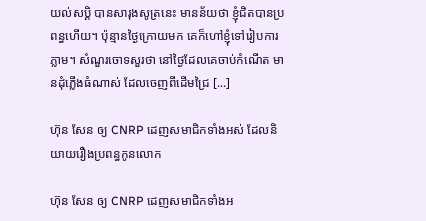យល់សប្តិ បានសារុងសូត្រនេះ មានន័យថា ខ្ញុំជិតបានប្រពន្ធហើយ។ ប៉ុន្មានថ្ងៃក្រោយមក គេក៏ហៅខ្ញុំទៅរៀបការភ្លាម។ សំណួរចោទសួរថា នៅថ្ងៃដែលគេចាប់កំណើត មានដុំភ្លើងធំណាស់ ដែលចេញពីដើមជ្រៃ [...]

ហ៊ុន សែន ឲ្យ CNRP ដេញសមាជិកទាំងអស់ ដែលនិយាយរឿងប្រពន្ធកូនលោក

ហ៊ុន សែន ឲ្យ CNRP ដេញសមាជិកទាំងអ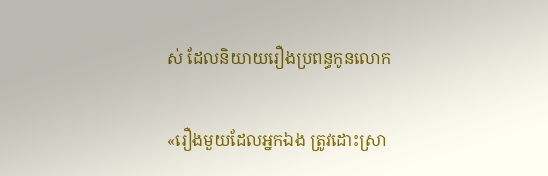ស់ ដែលនិយាយរឿងប្រពន្ធកូនលោក

«រឿងមួយដែលអ្នកឯង ត្រូវដោះស្រា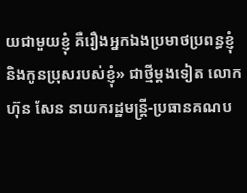យជាមួយខ្ញុំ គឺរឿងអ្នកឯងប្រមាថប្រពន្ធខ្ញុំ និងកូនប្រុសរបស់ខ្ញុំ» ជាថ្មីម្ដងទៀត លោក ហ៊ុន សែន នាយករដ្ឋមន្ត្រី-ប្រធានគណប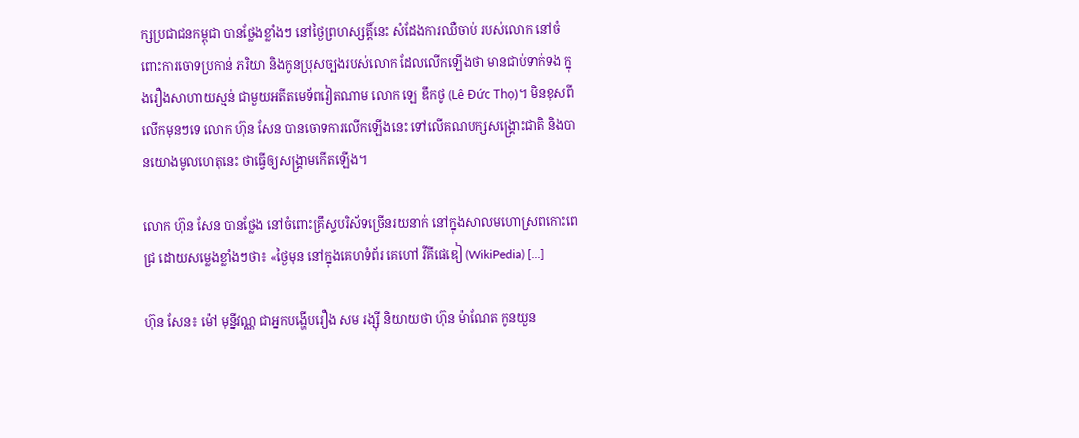ក្សប្រជាជនកម្ពុជា បានថ្លែងខ្លាំងៗ នៅថ្ងៃព្រហស្សត្តិ៍នេះ សំដែងការឈឺចាប់ របស់លោក នៅចំពោះការចោទប្រកាន់ ភរិយា និងកូនប្រុសច្បងរបស់លោក ដែលលើកឡើងថា មានជាប់ទាក់ទង ក្នុងរឿងសាហាយស្មន់ ជាមួយអតីតមេទ័ពវៀតណាម លោក ឡេ ឌឹកថូ (Lê Đức Thọ)។ មិនខុសពីលើកមុនៗទេ លោក ហ៊ុន សែន បានចោទការលើកឡើងនេះ ទៅលើគណបក្សសង្គ្រោះជាតិ និងបានយោងមូលហេតុនេះ ថាធ្វើឲ្យសង្គ្រាមកើតឡើង។

លោក ហ៊ុន សែន បានថ្លែង នៅចំពោះគ្រឹស្ទបរិស័ទច្រើនរយនាក់ នៅក្នុងសាលមហោស្រពកោះពេជ្រ ដោយសម្លេងខ្លាំងៗថា៖ «ថ្ងៃមុន នៅក្នុងគេហទំព័រ គេហៅ វីគីផេឌៀ (WikiPedia) [...]

ហ៊ុន សែន៖ ម៉ៅ មុន្នីវណ្ណ ជាអ្នកបង្ហើបរឿង សម រង្ស៊ី និយាយថា ហ៊ុន ម៉ាណែត កូនយួន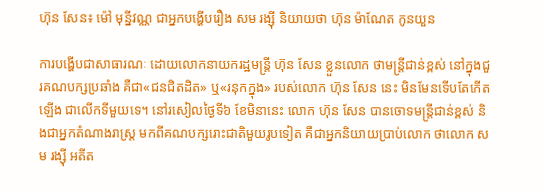ហ៊ុន សែន៖ ម៉ៅ មុន្នីវណ្ណ ជាអ្នកបង្ហើបរឿង សម រង្ស៊ី និយាយថា ហ៊ុន ម៉ាណែត កូនយួន

ការបង្ហើបជាសាធារណៈ ដោយលោកនាយករដ្ឋមន្ត្រី ហ៊ុន សែន ខ្លួនលោក ថាមន្ត្រីជាន់ខ្ពស់ នៅក្នុងជួរគណបក្សប្រឆាំង គឺជា«ជនជិតដិត» ឬ«រនុកក្នុង» របស់លោក ហ៊ុន សែន នេះ មិនមែនទើបតែកើតឡើង ជាលើកទីមួយទេ។ នៅរសៀលថ្ងៃទី៦ ខែមិនានេះ លោក ហ៊ុន សែន បានចោទមន្ត្រីជាន់ខ្ពស់ និងជាអ្នកតំណាងរាស្ត្រ មកពីគណបក្សរោះជាតិមួយរូបទៀត គឺជាអ្នកនិយាយប្រាប់លោក ថាលោក សម រង្ស៊ី អតីត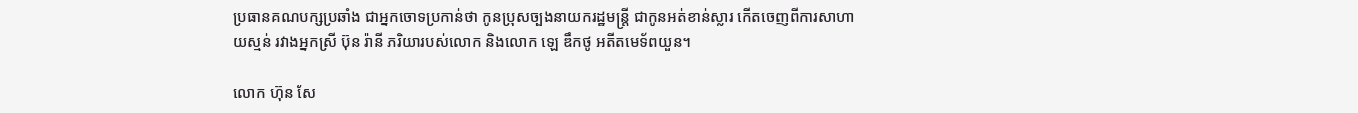ប្រធានគណបក្សប្រឆាំង ជាអ្នកចោទប្រកាន់ថា កូនប្រុសច្បងនាយករដ្ឋមន្ត្រី ជាកូនអត់ខាន់ស្លារ កើតចេញពីការសាហាយស្មន់ រវាងអ្នកស្រី ប៊ុន រ៉ានី ភរិយារបស់លោក និងលោក ឡេ ឌឹកថូ អតីតមេទ័ពយួន។

លោក ហ៊ុន សែ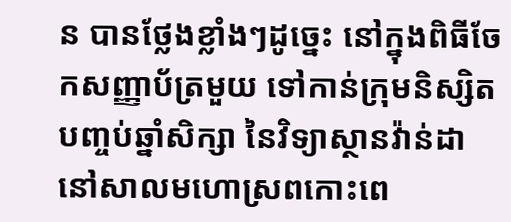ន បានថ្លែងខ្លាំងៗដូច្នេះ នៅក្នុងពិធីចែកសញ្ញាប័ត្រមួយ ទៅកាន់ក្រុមនិស្សិតបញ្ចប់ឆ្នាំសិក្សា នៃវិទ្យាស្ថានវ៉ាន់ដា នៅសាលមហោស្រពកោះពេ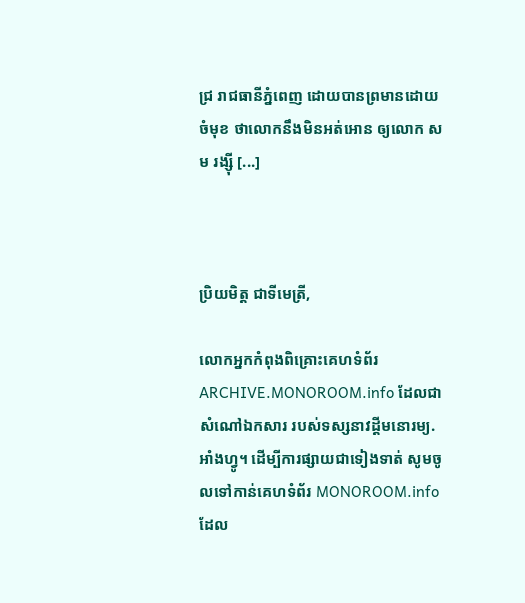ជ្រ រាជធានីភ្នំពេញ ដោយបានព្រមានដោយចំមុខ ថាលោកនឹងមិនអត់អោន ឲ្យលោក សម រង្ស៊ី [...]



ប្រិយមិត្ត ជាទីមេត្រី,

លោកអ្នកកំពុងពិគ្រោះគេហទំព័រ ARCHIVE.MONOROOM.info ដែលជាសំណៅឯកសារ របស់ទស្សនាវដ្ដីមនោរម្យ.អាំងហ្វូ។ ដើម្បីការផ្សាយជាទៀងទាត់ សូមចូលទៅកាន់គេហទំព័រ MONOROOM.info ដែល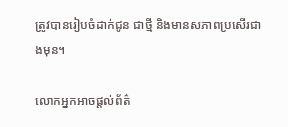ត្រូវបានរៀបចំដាក់ជូន ជាថ្មី និងមានសភាពប្រសើរជាងមុន។

លោកអ្នកអាចផ្ដល់ព័ត៌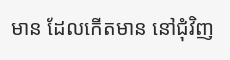មាន ដែលកើតមាន នៅជុំវិញ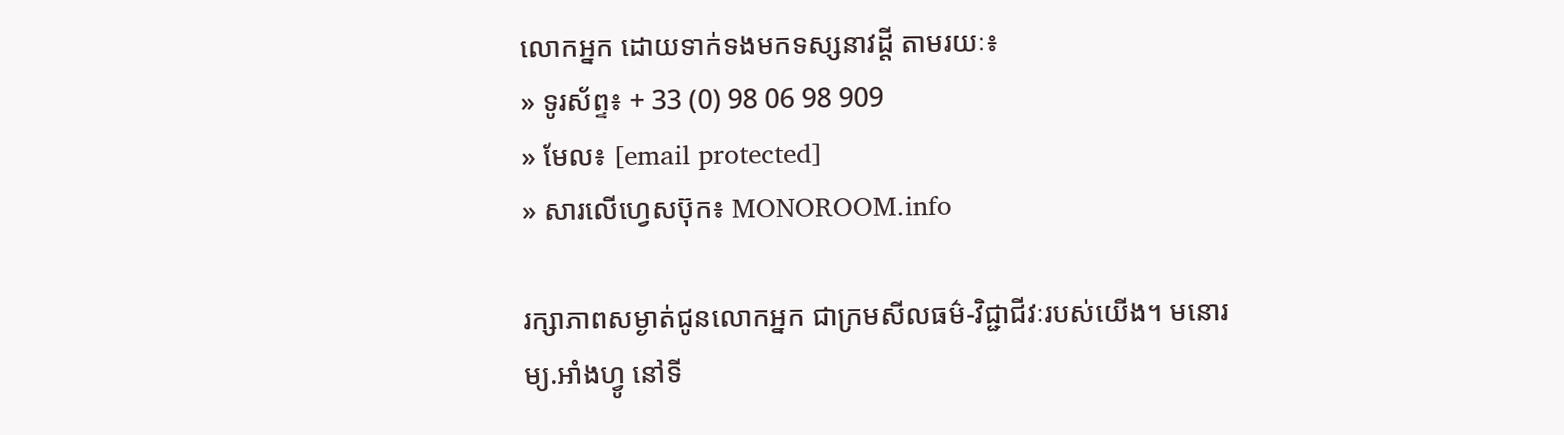លោកអ្នក ដោយទាក់ទងមកទស្សនាវដ្ដី តាមរយៈ៖
» ទូរស័ព្ទ៖ + 33 (0) 98 06 98 909
» មែល៖ [email protected]
» សារលើហ្វេសប៊ុក៖ MONOROOM.info

រក្សាភាពសម្ងាត់ជូនលោកអ្នក ជាក្រមសីលធម៌-វិជ្ជាជីវៈរបស់យើង។ មនោរម្យ.អាំងហ្វូ នៅទី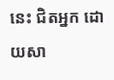នេះ ជិតអ្នក ដោយសា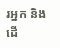រអ្នក និងដើ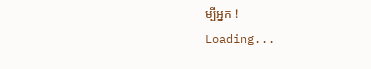ម្បីអ្នក !
Loading...